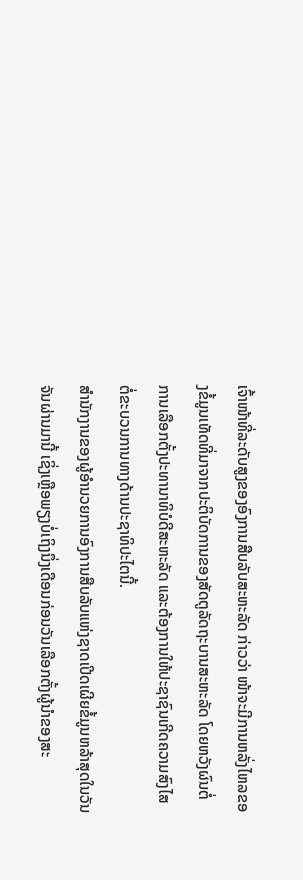ເຈົ້າໜ້າທີ່ລະດັບສູງຂອງອົງການສືບລັບສະຫະລັດ ກ່າວວ່າ ໜ້າຈະມີການຫລັ່ງໄຫລຂອງຂໍ້ມູນເທັດທີ່ມາຈາກປະຕິບັດການຂອງສັດຕູລັດຖະບານສະຫະລັດ ໂດຍຫວັງຜົນຕໍ່ການເລືອກຕັ້ງປະທານາທິບໍດີສະຫະລັດ ແລະຕ້ອງການໃຫ້ປະຊາຊົນເກີດຄວາມສົງໄສຕໍ່ຂະບວນການທາງດ້ານປະຊາທິປະໄຕນີ້.
ສຳນັກງານຂອງຜູ້ອຳນວຍການອົງການສືບລັບແຫ່ງຊາດເປີດເຜີຍຂໍ້ມູນຫລ້າສຸດໃນວັນຈັນຜ່ານມານີ້ ເຊິ່ງເຫຼືອພຽງບໍ່ເຖິງນຶ່ງເດືອນກ່ອນວັນເລືອກຕັ້ງຜູ້ນຳຂອງສະ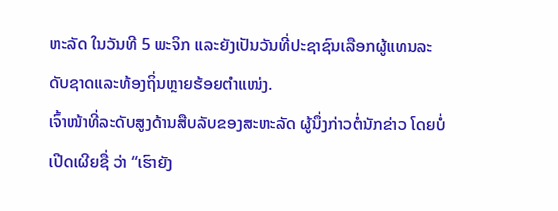ຫະລັດ ໃນວັນທີ 5 ພະຈິກ ແລະຍັງເປັນວັນທີ່ປະຊາຊົນເລືອກຜູ້ແທນລະດັບຊາດແລະທ້ອງຖິ່ນຫຼາຍຮ້ອຍຕຳແໜ່ງ.
ເຈົ້າໜ້າທີ່ລະດັບສູງດ້ານສືບລັບຂອງສະຫະລັດ ຜູ້ນຶ່ງກ່າວຕໍ່ນັກຂ່າວ ໂດຍບໍ່ເປີດເຜີຍຊື່ ວ່າ “ເຮົາຍັງ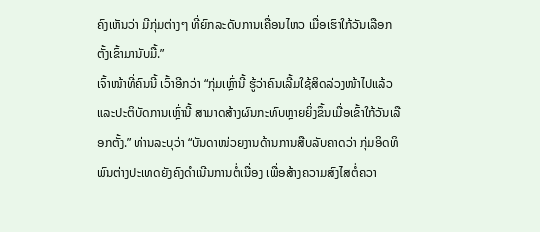ຄົງເຫັນວ່າ ມີກຸ່ມຕ່າງໆ ທີ່ຍົກລະດັບການເຄື່ອນໄຫວ ເມື່ອເຮົາໃກ້ວັນເລືອກຕັ້ງເຂົ້າມານັບມື້.”
ເຈົ້າໜ້າທີ່ຄົນນີ້ ເວົ້າອີກວ່າ “ກຸ່ມເຫຼົ່ານີ້ ຮູ້ວ່າຄົນເລີ້ມໃຊ້ສິດລ່ວງໜ້າໄປແລ້ວ ແລະປະຕິບັດການເຫຼົ່ານີ້ ສາມາດສ້າງຜົນກະທົບຫຼາຍຍິ່ງຂຶ້ນເມື່ອເຂົ້າໃກ້ວັນເລືອກຕັ້ງ.” ທ່ານລະບຸວ່າ “ບັນດາໜ່ວຍງານດ້ານການສືບລັບຄາດວ່າ ກຸ່ມອິດທິພົນຕ່າງປະເທດຍັງຄົງດຳເນີນການຕໍ່ເນື່ອງ ເພື່ອສ້າງຄວາມສົງໄສຕໍ່ຄວາ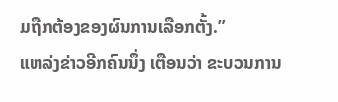ມຖືກຕ້ອງຂອງຜົນການເລືອກຕັ້ງ.”
ແຫລ່ງຂ່າວອີກຄົນນຶ່ງ ເຕືອນວ່າ ຂະບວນການ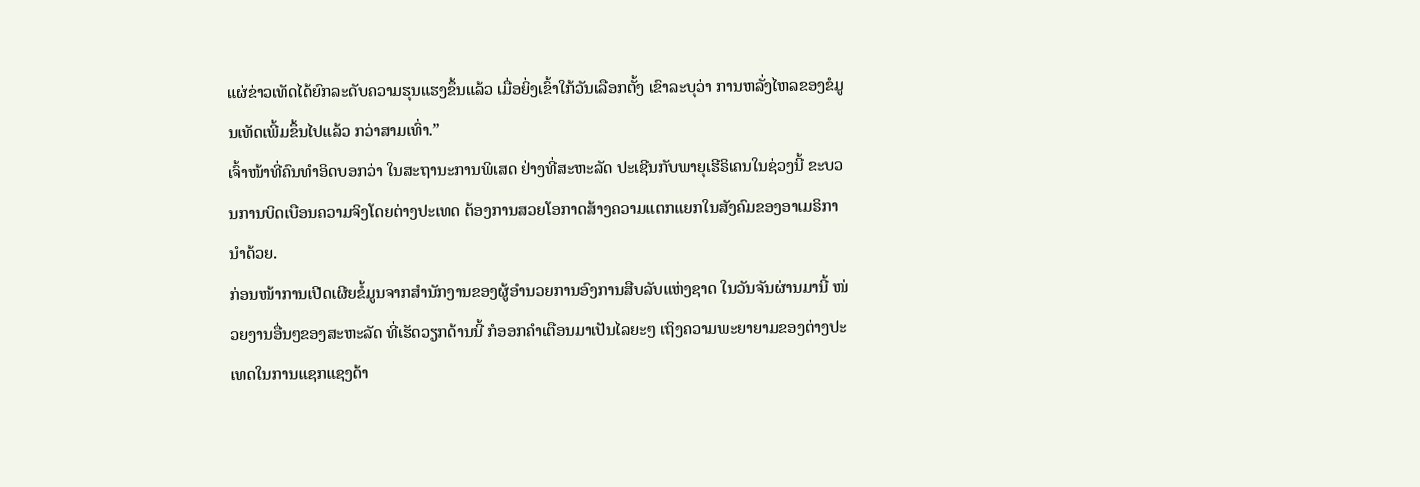ແຜ່ຂ່າວເທັດໄດ້ຍົກລະດັບຄວາມຮຸນແຮງຂຶ້ນແລ້ວ ເມື່ອຍິ່ງເຂົ້າໃກ້ວັນເລືອກຕັ້ງ ເຂົາລະບຸວ່າ ການຫລັ່ງໄຫລຂອງຂໍມູນເທັດເພີ້ມຂຶ້ນໄປແລ້ວ ກວ່າສາມເທົ່າ.”
ເຈົ້າໜ້າທີ່ຄົນທຳອິດບອກວ່າ ໃນສະຖານະການພິເສດ ຢ່າງທີ່ສະຫະລັດ ປະເຊີນກັບພາຍຸເຮີຣິເຄນໃນຊ່ວງນີ້ ຂະບວນການບິດເບືອນຄວາມຈິງໂດຍຕ່າງປະເທດ ຕ້ອງການສວຍໂອກາດສ້າງຄວາມແຕກແຍກໃນສັງຄົມຂອງອາເມຣິການຳດ້ວຍ.
ກ່ອນໜ້າການເປີດເຜີຍຂໍ້ມູນຈາກສຳນັກງານຂອງຜູ້ອຳນວຍການອົງການສືບລັບແຫ່ງຊາດ ໃນວັນຈັນຜ່ານມານີ້ ໜ່ວຍງານອື່ນໆຂອງສະຫະລັດ ທີ່ເຮັດວຽກດ້ານນີ້ ກໍອອກຄຳເຕືອນມາເປັນໄລຍະໆ ເຖິງຄວາມພະຍາຍາມຂອງຕ່າງປະເທດໃນການແຊກແຊງດ້າ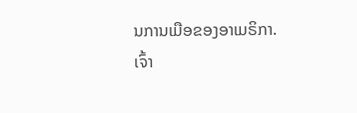ນການເມືອຂອງອາເມຣິກາ.
ເຈົ້າ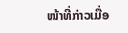ໜ້າທີ່ກ່າວເມື່ອ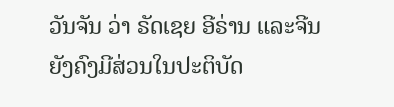ວັນຈັນ ວ່າ ຣັດເຊຍ ອີຣ່ານ ແລະຈີນ ຍັງຄົງມີສ່ວນໃນປະຕິບັດ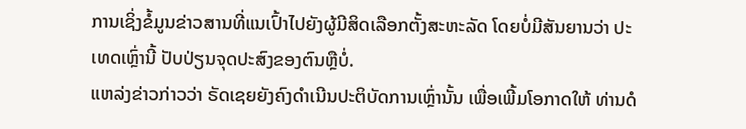ການເຊິ່ງຂໍ້ມູນຂ່າວສານທີ່ແນເປົ້າໄປຍັງຜູ້ມີສິດເລືອກຕັ້ງສະຫະລັດ ໂດຍບໍ່ມີສັນຍານວ່າ ປະເທດເຫຼົ່ານີ້ ປັບປ່ຽນຈຸດປະສົງຂອງຕົນຫຼືບໍ່.
ແຫລ່ງຂ່າວກ່າວວ່າ ຣັດເຊຍຍັງຄົງດຳເນີນປະຕິບັດການເຫຼົ່ານັ້ນ ເພື່ອເພີ້ມໂອກາດໃຫ້ ທ່ານດໍ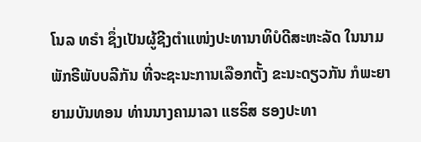ໂນລ ທຣຳ ຊຶ່ງເປັນຜູ້ຊີງຕຳແໜ່ງປະທານາທິບໍດີສະຫະລັດ ໃນນາມພັກຣີພັບບລີກັນ ທີ່ຈະຊະນະການເລືອກຕັ້ງ ຂະນະດຽວກັນ ກໍພະຍາຍາມບັນທອນ ທ່ານນາງຄາມາລາ ແຮຣິສ ຮອງປະທາ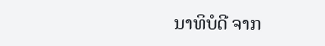ນາທິບໍດີ ຈາກ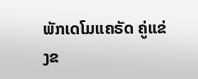ພັກເດໂມແຄຣັດ ຄູ່ແຂ່ງຂ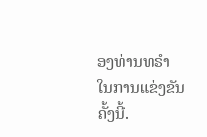ອງທ່ານທຣຳ ໃນການແຂ່ງຂັນຄັ້ງນີ້.